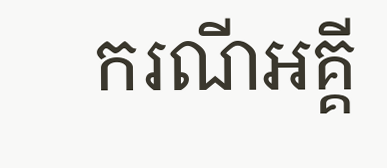ករណីអគ្គី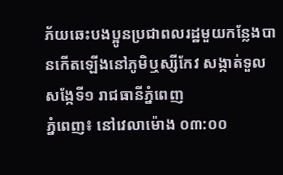ភ័យឆេះបងប្អូនប្រជាពលរដ្ឋមួយកន្លែងបានកើតឡើងនៅភូមិឬស្សីកែវ សង្កាត់ទួលសង្កែទី១ រាជធានីភ្នំពេញ
ភ្នំពេញ៖ នៅវេលាម៉ោង ០៣:០០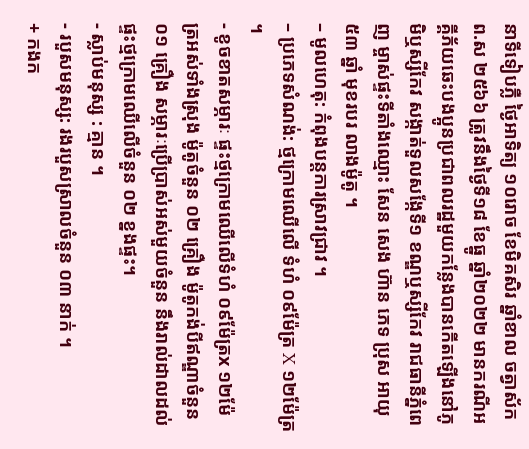នាទីទៀបភ្លឺ ថ្ងៃអាទិត្យ ១០រោច ខែមិគសិរ ឆ្នាំខាល ចត្វាស័ក ព.ស ២៥៦៦ ត្រូវនឹងថ្ងៃទី១៨ ខែធ្នូ ឆ្នាំ២០២២ មានករណីអគ្គីភ័យឆេះបងប្អូនប្រជាពលរដ្ឋមួយកន្លែងបានកើតឡើងនៅភូមិឬស្សីកែវ សង្កាត់ទួលសង្កែទី១ ខណ្ឌឬស្សីកែវ រាជធានីភ្នំពេញ ម្ចាស់ផ្ទះទីតាំងឈ្មោះ សែន សេង ហ៊ាន ភេទ ប្រុស អាយុ ៥៣ ឆ្នាំ មុខរបរ លាងម៉ូតូ ។
– មូលហេតុ: កំពុងបន្តការស្រាវជ្រាវ ។
– ប្រភេទសំណង់: ថ្មក្រោមឈើលើ ទំហំ ០៩ម៉ែត្រ X ១២ម៉ែត្រ ។
- ខូចខាតសម្ភារៈ ផ្ទះថ្មក្រោមឈើលើទំហំ ០៩ម៉ែត្រx ១២ម៉ែត្រអស់ទាំងស្រុង ម៉ូតូចំនួន ០២ គ្រឿង ម៉ូតូកង់បីឥណ្ឌាចំនួន ០១ គ្រឿង សម្ភារៈប្រើប្រាស់អស់មួយចំនួន នឹងរាល់ដាលដល់ផ្ទះថ្មក្រោមឈើលើចំនួន ០២ ខ្នងផ្ទះ។
- ស្លាប់មនុស្ស : គ្មាន ។
- របួសមនុស្ស: រងរបួសស្រាលចំនួន ០៣ នាក់ ។
+ កងក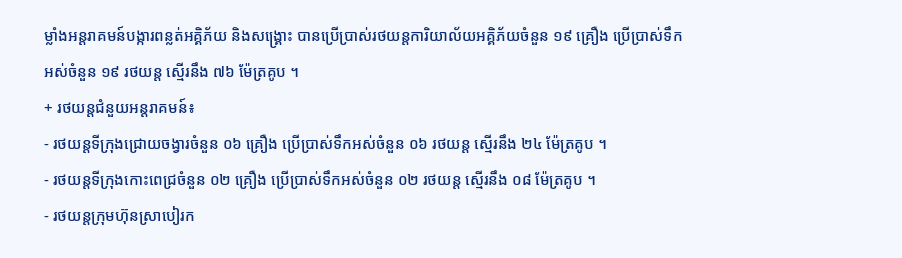ម្លាំងអន្តរាគមន៍បង្ការពន្លត់អគ្គិភ័យ និងសង្គ្រោះ បានប្រើប្រាស់រថយន្តការិយាល័យអគ្គិភ័យចំនួន ១៩ គ្រឿង ប្រេីប្រាស់ទឹកអស់ចំនួន ១៩ រថយន្ត ស្មើរនឹង ៧៦ ម៉ែត្រគូប ។
+ រថយន្តជំនួយអន្តរាគមន៍៖
- រថយន្តទីក្រុងជ្រោយចង្វារចំនួន ០៦ គ្រឿង ប្រើប្រាស់ទឹកអស់ចំនួន ០៦ រថយន្ត ស្មើរនឹង ២៤ ម៉ែត្រគូប ។
- រថយន្តទីក្រុងកោះពេជ្រចំនួន ០២ គ្រឿង ប្រើប្រាស់ទឹកអស់ចំនួន ០២ រថយន្ត ស្មើរនឹង ០៨ ម៉ែត្រគូប ។
- រថយន្តក្រុមហ៊ុនស្រាបៀរក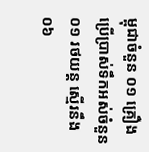ម្ពុជាចំនួន ០១ គ្រឿង ប្រើប្រាស់ទឹកអស់ចំនួន ០១ រថយន្ត ស្មើរនឹង ០៦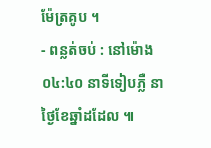ម៉ែត្រគូប ។
- ពន្លត់ចប់ : នៅម៉ោង ០៤:៤០ នាទីទៀបភ្លឺ នាថ្ងៃខែឆ្នាំដដែល ៕